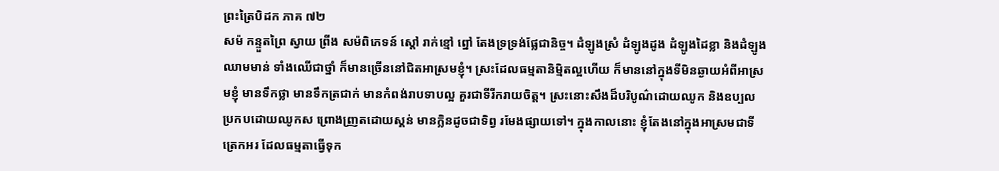ព្រះត្រៃបិដក ភាគ ៧២
សម៉ កន្ទួតព្រៃ ស្វាយ ព្រីង សម៉ពិភេទន៍ ស្តៅ រាក់ខ្មៅ ព្នៅ តែងទ្រទ្រង់ផ្លែជានិច្ច។ ដំឡូងស្រំ ដំឡូងដូង ដំឡូងដៃខ្លា និងដំឡូងឈាមមាន់ ទាំងឈើជាថ្នាំ ក៏មានច្រើននៅជិតអាស្រមខ្ញុំ។ ស្រះដែលធម្មតានិមិ្មតល្អហើយ ក៏មាននៅក្នុងទីមិនឆ្ងាយអំពីអាស្រមខ្ញុំ មានទឹកថ្លា មានទឹកត្រជាក់ មានកំពង់រាបទាបល្អ គួរជាទីរីករាយចិត្ត។ ស្រះនោះសឹងដ៏បរិបូណ៌ដោយឈូក និងឧប្បល ប្រកបដោយឈូកស ព្រោងញ្រតដោយស្គន់ មានក្លិនដូចជាទិព្វ រមែងផ្សាយទៅ។ ក្នុងកាលនោះ ខ្ញុំតែងនៅក្នុងអាស្រមជាទីត្រេកអរ ដែលធម្មតាធ្វើទុក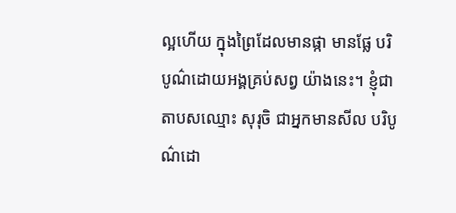ល្អហើយ ក្នុងព្រៃដែលមានផ្កា មានផ្លែ បរិបូណ៌ដោយអង្គគ្រប់សព្វ យ៉ាងនេះ។ ខ្ញុំជាតាបសឈ្មោះ សុរុចិ ជាអ្នកមានសីល បរិបូណ៌ដោ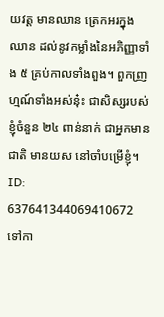យវត្ត មានឈាន ត្រេកអរក្នុងឈាន ដល់នូវកម្លាំងនៃអភិញ្ញាទាំង ៥ គ្រប់កាលទាំងពួង។ ពួកញ្រហ្មណ៍ទាំងអស់នុ៎ះ ជាសិស្សរបស់ខ្ញុំចំនួន ២៤ ពាន់នាក់ ជាអ្នកមានជាតិ មានយស នៅចាំបម្រើខ្ញុំ។
ID: 637641344069410672
ទៅកា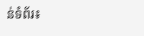ន់ទំព័រ៖